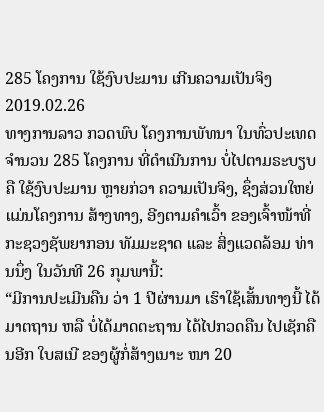285 ໂຄງການ ໃຊ້ງົບປະມານ ເກີນຄວາມເປັນຈິງ
2019.02.26
ທາງການລາວ ກວດພົບ ໂຄງການພັທນາ ໃນທົ່ວປະເທດ ຈໍານວນ 285 ໂຄງການ ທີ່ດໍາເນີນການ ບໍ່ໄປຕາມຣະບຽບ ຄື ໃຊ້ງົບປະມານ ຫຼາຍກ່ວາ ຄວາມເປັນຈິງ, ຊຶ່ງສ່ວນໃຫຍ່ ແມ່ນໂຄງການ ສ້າງທາງ, ອີງຕາມຄໍາເວົ້າ ຂອງເຈົ້າໜ້າທີ່ ກະຊວງຊັພຍາກອນ ທັມມະຊາດ ແລະ ສິ່ງແວດລ້ອມ ທ່ານນຶ່ງ ໃນວັນທີ 26 ກຸມພານີ້:
“ມີການປະເມີນຄືນ ວ່າ 1 ປີຜ່ານມາ ເຮົາໃຊ້ເສັ້ນທາງນີ້ ໄດ້ມາຕຖານ ຫລື ບໍ່ໄດ້ມາດຕະຖານ ໄດ້ໄປກວດຄືນ ໄປເຊັກຄືນອີກ ໃບສເນີ ຂອງຜູ້ກໍ່ສ້າງເນາະ ໜາ 20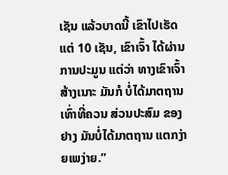ເຊັນ ແລ້ວບາດນີ້ ເຂົາໄປເຮັດ ແຕ່ 10 ເຊັນ, ເຂົາເຈົ້າ ໄດ້ຜ່ານ ການປະມູນ ແຕ່ວ່າ ທາງເຂົາເຈົ້າ ສ້າງເນາະ ມັນກໍ ບໍ່ໄດ້ມາຕຖານ ເທົ່າທີ່ຄວນ ສ່ວນປະສົມ ຂອງຢາງ ມັນບໍ່ໄດ້ມາຕຖານ ແຕກງ່າຍເພງ່າຍ.”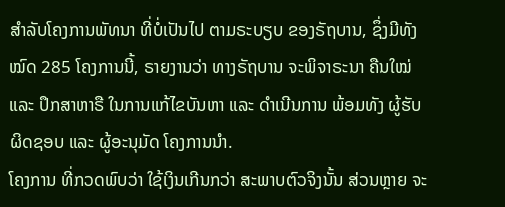ສໍາລັບໂຄງການພັທນາ ທີ່ບໍ່ເປັນໄປ ຕາມຣະບຽບ ຂອງຣັຖບານ, ຊຶ່ງມີທັງໝົດ 285 ໂຄງການນີ້, ຣາຍງານວ່າ ທາງຣັຖບານ ຈະພິຈາຣະນາ ຄືນໃໝ່ ແລະ ປຶກສາຫາຣື ໃນການແກ້ໄຂບັນຫາ ແລະ ດໍາເນີນການ ພ້ອມທັງ ຜູ້ຮັບຜິດຊອບ ແລະ ຜູ້ອະນຸມັດ ໂຄງການນໍາ.
ໂຄງການ ທີ່ກວດພົບວ່າ ໃຊ້ເງິນເກີນກວ່າ ສະພາບຕົວຈິງນັ້ນ ສ່ວນຫຼາຍ ຈະ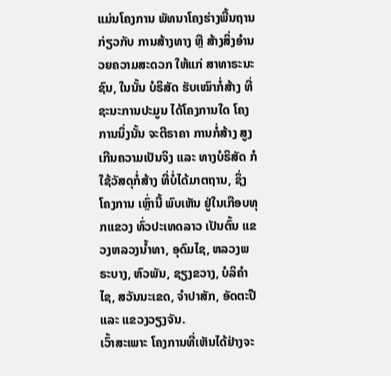ແມ່ນໂຄງການ ພັທນາໂຄງຮ່າງພື້ນຖານ ກ່ຽວກັບ ການສ້າງທາງ ຫຼື ສ້າງສິ່ງອໍານວຍຄວາມສະດວກ ໃຫ້ແກ່ ສາທາຣະນະຊົນ, ໃນນັ້ນ ບໍຣິສັດ ຮັບເໝົາກໍ່ສ້າງ ທີ່ຊະນະການປະມູນ ໄດ້ໂຄງການໃດ ໂຄງການນຶ່ງນັ້ນ ຈະຕີຣາຄາ ການກໍ່ສ້າງ ສູງເກີນຄວາມເປັນຈິງ ແລະ ທາງບໍຣິສັດ ກໍໃຊ້ວັສດຸກໍ່ສ້າງ ທີ່ບໍ່ໄດ້ມາຕຖານ, ຊຶ່ງໂຄງການ ເຫຼົ່ານີ້ ພົບເຫັນ ຢູ່ໃນເກືອບທຸກແຂວງ ທົ່ວປະເທດລາວ ເປັນຕົ້ນ ແຂວງຫລວງນໍ້າທາ, ອຸດົມໄຊ, ຫລວງພຣະບາງ, ຫົວພັນ, ຊຽງຂວາງ, ບໍລິຄໍາໄຊ, ສວັນນະເຂດ, ຈໍາປາສັກ, ອັດຕະປື ແລະ ແຂວງວຽງຈັນ.
ເວົ້າສະເພາະ ໂຄງການທີ່ເຫັນໄດ້ຢ່າງຈະ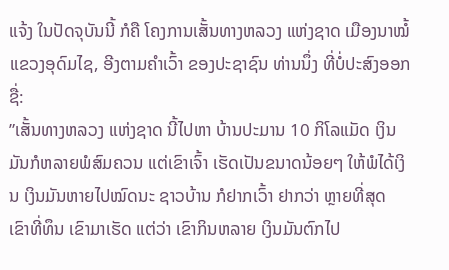ແຈ້ງ ໃນປັດຈຸບັນນີ້ ກໍຄື ໂຄງການເສັ້ນທາງຫລວງ ແຫ່ງຊາດ ເມືອງນາໝໍ້ ແຂວງອຸດົມໄຊ, ອີງຕາມຄໍາເວົ້າ ຂອງປະຊາຊົນ ທ່ານນຶ່ງ ທີ່ບໍ່ປະສົງອອກຊື່:
”ເສັ້ນທາງຫລວງ ແຫ່ງຊາດ ນີ້ໄປຫາ ບ້ານປະມານ 10 ກິໂລແມັດ ເງິນມັນກໍຫລາຍພໍສົມຄວນ ແຕ່ເຂົາເຈົ້າ ເຮັດເປັນຂນາດນ້ອຍໆ ໃຫ້ພໍໄດ້ເງິນ ເງິນມັນຫາຍໄປໝົດນະ ຊາວບ້ານ ກໍຢາກເວົ້າ ຢາກວ່າ ຫຼາຍທີ່ສຸດ ເຂົາທີ່ທຶນ ເຂົາມາເຮັດ ແຕ່ວ່າ ເຂົາກິນຫລາຍ ເງິນມັນຕົກໄປ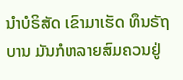ນໍາບໍຣິສັດ ເຂົາມາເຮັດ ທຶນຣັຖບານ ມັນກໍຫລາຍສົມຄວນຢູ່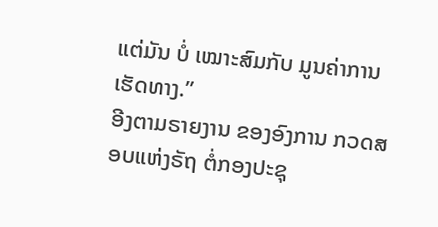ແຕ່ມັນ ບໍ່ ເໝາະສົມກັບ ມູນຄ່າການເຮັດທາງ.”
ອີງຕາມຣາຍງານ ຂອງອົງການ ກວດສອບແຫ່ງຣັຖ ຕໍ່ກອງປະຊຸ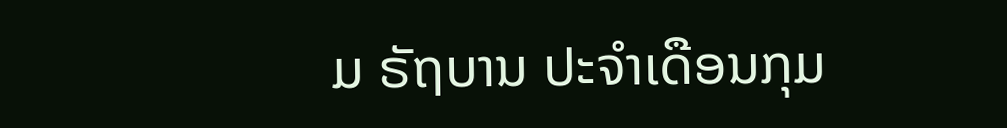ມ ຣັຖບານ ປະຈໍາເດືອນກຸມ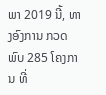ພາ 2019 ນີ້, ທາງອົງການ ກວດພົບ 285 ໂຄງການ ທີ່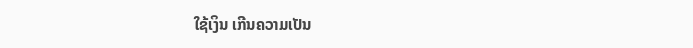ໃຊ້ເງິນ ເກີນຄວາມເປັນ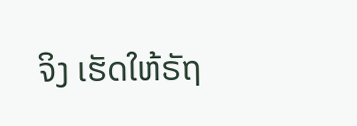ຈິງ ເຮັດໃຫ້ຣັຖ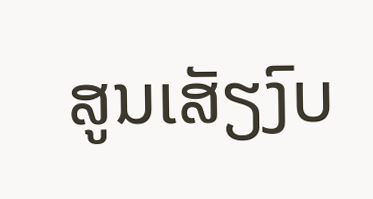ສູນເສັຽງົບ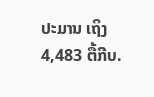ປະມານ ເຖິງ 4,483 ຕື້ກີບ.